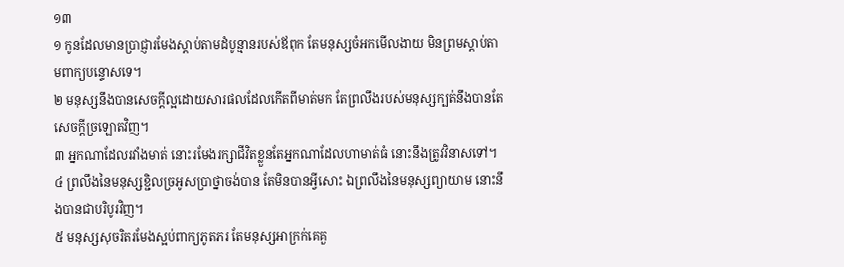១៣
១ កូនដែលមានប្រាជ្ញារមែងស្តាប់តាមដំបូន្មានរបស់ឪពុក តែមនុស្សចំអកមើលងាយ មិនព្រមស្តាប់តាមពាក្យបន្ទោសទេ។
២ មនុស្សនឹងបានសេចក្តីល្អដោយសារផលដែលកើតពីមាត់មក តែព្រលឹងរបស់មនុស្សក្បត់នឹងបានតែសេចក្តីច្រឡោតវិញ។
៣ អ្នកណាដែលរវាំងមាត់ នោះរមែងរក្សាជីវិតខ្លួនតែអ្នកណាដែលហាមាត់ធំ នោះនឹងត្រូវវិនាសទៅ។
៤ ព្រលឹងនៃមនុស្សខ្ជិលច្រអូសប្រាថ្នាចង់បាន តែមិនបានអ្វីសោះ ឯព្រលឹងនៃមនុស្សព្យាយាម នោះនឹងបានជាបរិបូរវិញ។
៥ មនុស្សសុចរិតរមែងស្អប់ពាក្យភូតភរ តែមនុស្សអាក្រក់គេគួ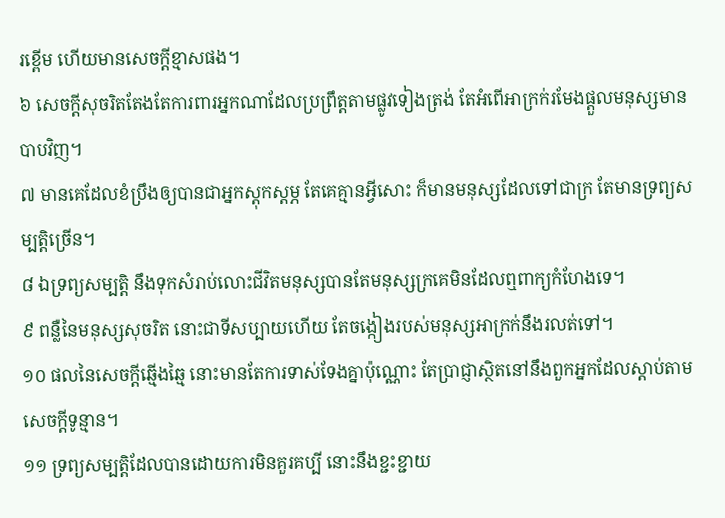រខ្ពើម ហើយមានសេចក្តីខ្មាសផង។
៦ សេចក្តីសុចរិតតែងតែការពារអ្នកណាដែលប្រព្រឹត្តតាមផ្លូវទៀងត្រង់ តែអំពើអាក្រក់រមែងផ្តួលមនុស្សមានបាបវិញ។
៧ មានគេដែលខំប្រឹងឲ្យបានជាអ្នកស្តុកស្តម្ភ តែគេគ្មានអ្វីសោះ ក៏មានមនុស្សដែលទៅជាក្រ តែមានទ្រព្យសម្បត្តិច្រើន។
៨ ឯទ្រព្យសម្បត្តិ នឹងទុកសំរាប់លោះជីវិតមនុស្សបានតែមនុស្សក្រគេមិនដែលឮពាក្យកំហែងទេ។
៩ ពន្លឺនៃមនុស្សសុចរិត នោះជាទីសប្បាយហើយ តែចង្កៀងរបស់មនុស្សអាក្រក់នឹងរលត់ទៅ។
១០ ផលនៃសេចក្តីឆ្មើងឆ្មៃ នោះមានតែការទាស់ទែងគ្នាប៉ុណ្ណោះ តែប្រាជ្ញាស្ថិតនៅនឹងពួកអ្នកដែលស្តាប់តាមសេចក្តីទូន្មាន។
១១ ទ្រព្យសម្បត្តិដែលបានដោយការមិនគួរគប្បី នោះនឹងខ្ជះខ្ជាយ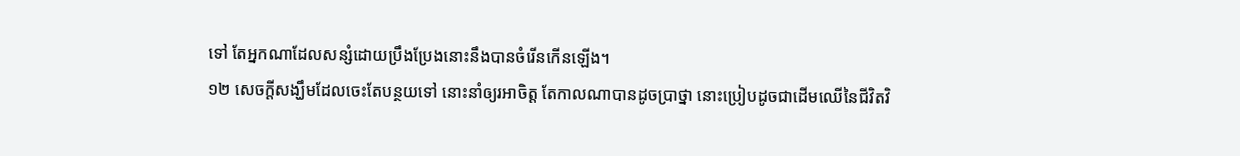ទៅ តែអ្នកណាដែលសន្សំដោយប្រឹងប្រែងនោះនឹងបានចំរើនកើនឡើង។
១២ សេចក្តីសង្ឃឹមដែលចេះតែបន្ថយទៅ នោះនាំឲ្យរអាចិត្ត តែកាលណាបានដូចប្រាថ្នា នោះប្រៀបដូចជាដើមឈើនៃជីវិតវិ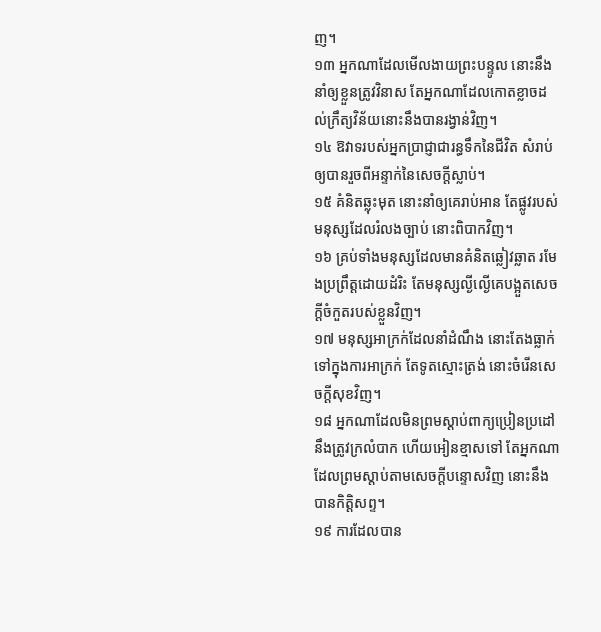ញ។
១៣ អ្នកណាដែលមើលងាយព្រះបន្ទូល នោះនឹងនាំឲ្យខ្លួនត្រូវវិនាស តែអ្នកណាដែលកោតខ្លាចដល់ក្រឹត្យវិន័យនោះនឹងបានរង្វាន់វិញ។
១៤ ឱវាទរបស់អ្នកប្រាជ្ញាជារន្ធទឹកនៃជីវិត សំរាប់ឲ្យបានរួចពីអន្ទាក់នៃសេចក្តីស្លាប់។
១៥ គំនិតឆ្លុះមុត នោះនាំឲ្យគេរាប់អាន តែផ្លូវរបស់មនុស្សដែលរំលងច្បាប់ នោះពិបាកវិញ។
១៦ គ្រប់ទាំងមនុស្សដែលមានគំនិតឆ្លៀវឆ្លាត រមែងប្រព្រឹត្តដោយដំរិះ តែមនុស្សល្ងីល្ងើគេបង្អួតសេចក្តីចំកួតរបស់ខ្លួនវិញ។
១៧ មនុស្សអាក្រក់ដែលនាំដំណឹង នោះតែងធ្លាក់ទៅក្នុងការអាក្រក់ តែទូតស្មោះត្រង់ នោះចំរើនសេចក្តីសុខវិញ។
១៨ អ្នកណាដែលមិនព្រមស្តាប់ពាក្យប្រៀនប្រដៅ នឹងត្រូវក្រលំបាក ហើយអៀនខ្មាសទៅ តែអ្នកណាដែលព្រមស្តាប់តាមសេចក្តីបន្ទោសវិញ នោះនឹងបានកិត្តិសព្ទ។
១៩ ការដែលបាន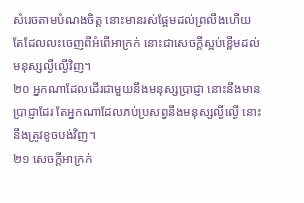សំរេចតាមបំណងចិត្ត នោះមានរស់ផ្អែមដល់ព្រលឹងហើយ តែដែលលះចេញពីអំពើអាក្រក់ នោះជាសេចក្តីស្អប់ខ្ពើមដល់មនុស្សល្ងីល្ងើវិញ។
២០ អ្នកណាដែលដើរជាមួយនឹងមនុស្សប្រាជ្ញា នោះនឹងមានប្រាជ្ញាដែរ តែអ្នកណាដែលភប់ប្រសព្វនឹងមនុស្សល្ងីល្ងើ នោះនឹងត្រូវខូចបង់វិញ។
២១ សេចក្តីអាក្រក់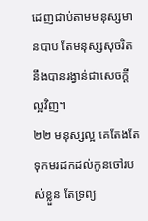ដេញជាប់តាមមនុស្សមានបាប តែមនុស្សសុចរិត នឹងបានរង្វាន់ជាសេចក្តីល្អវិញ។
២២ មនុស្សល្អ គេតែងតែទុកមរដកដល់កូនចៅរបស់ខ្លួន តែទ្រព្យ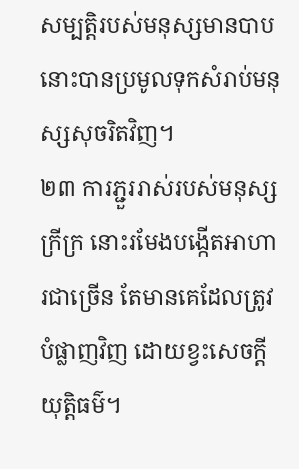សម្បត្តិរបស់មនុស្សមានបាប នោះបានប្រមូលទុកសំរាប់មនុស្សសុចរិតវិញ។
២៣ ការភ្ជួររាស់របស់មនុស្សក្រីក្រ នោះរមែងបង្កើតអាហារជាច្រើន តែមានគេដែលត្រូវបំផ្លាញវិញ ដោយខ្វះសេចក្តីយុត្តិធម៌។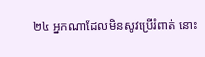២៤ អ្នកណាដែលមិនសូវប្រើរំពាត់ នោះ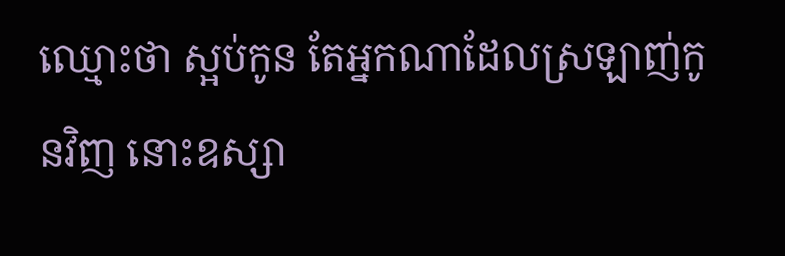ឈ្មោះថា ស្អប់កូន តែអ្នកណាដែលស្រឡាញ់កូនវិញ នោះឧស្សា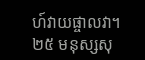ហ៍វាយផ្ចាលវា។
២៥ មនុស្សសុ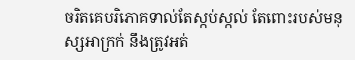ចរិតគេបរិភោគទាល់តែស្កប់ស្កល់ តែពោះរបស់មនុស្សអាក្រក់ នឹងត្រូវអត់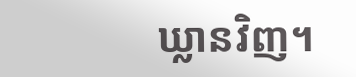ឃ្លានវិញ។